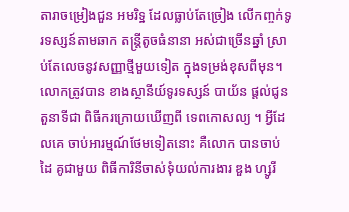តារាចម្រៀងជួន អមរិទ្ឋ ដែលធ្លាប់តែច្រៀង លើកញ្ចក់ទូរទស្សន៍តាមឆាក តន្ត្រីតូចធំនានា អស់ជាច្រើនឆ្នាំ ស្រាប់តែលេចនូវសញ្ញាថ្មីមួយទៀត ក្នុងទម្រង់ខុសពីមុន។ លោកត្រូវបាន ខាងស្ថានីយ៍ទូរទស្សន៍ បាយ័ន ផ្តល់ជូនតួនាទីជា ពិធីករក្រោយឃើញពី ទេពកោសល្យ ។ អ្វីដែលគេ ចាប់អារម្មណ៍ថែមទៀតនោះ គឺលោក បានចាប់ដៃ គូជាមួយ ពិធីការិនីចាស់ទុំយល់ការងារ ឌួង ហ្សូរី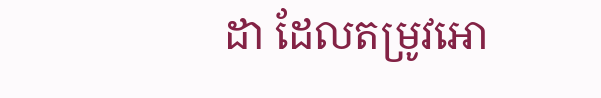ដា ដែលតម្រូវអោ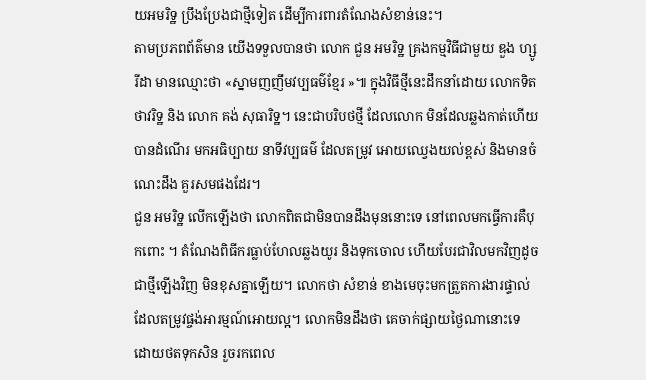យអមរិទ្ឋ ប្រឹងប្រែងជាថ្មីទៀត ដើម្បីការពារតំណែងសំខាន់នេះ។
តាមប្រភពព័ត៌មាន យើងទទួលបានថា លោក ជួន អមរិទ្ឋ គ្រងកម្មវិធីជាមួយ ឌួង ហ្សូរីដា មានឈ្មោះថា «ស្នាមញញឹមវប្បធម៌ខ្មែរ »៕ ក្នុងវិធីថ្មីនេះដឹកនាំដោយ លោកទិត ថាវរិទ្ឋ និង លោក គង់ សុធារិទ្ឋ។ នេះជាបរិបថថ្មី ដែលលោក មិនដែលឆ្លងកាត់ហើយ បានដំណើរ មកអធិប្បាយ នាទីវប្បធម៌ ដែលតម្រូវ អោយឈ្វេងយល់ខ្ពស់ និងមានចំណេះដឹង គួរសមផងដែរ។
ជួន អមរិទ្ឋ លើកឡើងថា លោកពិតជាមិនបានដឹងមុននោះទេ នៅពេលមកធ្វើការគឺបុកពោះ ។ តំណែងពិធីករធ្លាប់ហែលឆ្លងយូរ និងទុកចោល ហើយបែរជាវិលមកវិញដូចជាថ្មីឡើងវិញ មិនខុសគ្នាឡើយ។ លោកថា សំខាន់ ខាងមេចុះមកត្រួតការងារផ្ទាល់ ដែលតម្រូវផ្ចង់អារម្មណ៍អោយល្អ។ លោកមិនដឹងថា គេចាក់ផ្សាយថ្ងៃណានោះទេ ដោយថតទុកសិន រួចរកពេល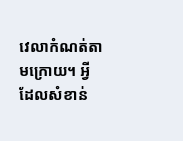វេលាកំណត់តាមក្រោយ។ អ្វីដែលសំខាន់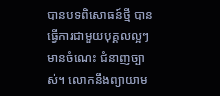បានបទពិសោធន៍ថ្មី បានធ្វើការជាមួយបុគ្គលល្អៗ មានចំណេះ ជំនាញច្បាស់។ លោកនឹងព្យាយាម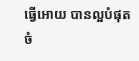ធ្វើអោយ បានល្អបំផុតចំ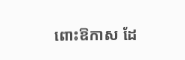ពោះឱកាស ដែ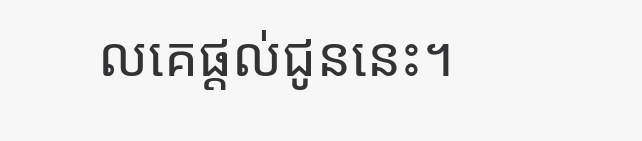លគេផ្តល់ជូននេះ។